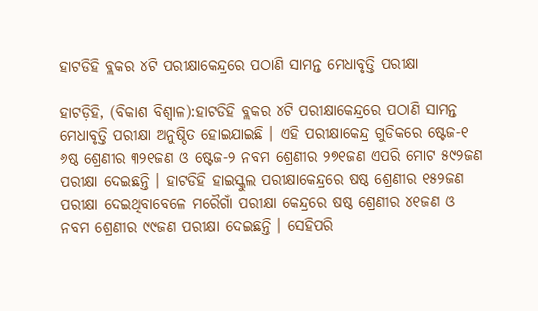ହାଟଡିହି ବ୍ଲକର ୪ଟି ପରୀକ୍ଷାକେନ୍ଦ୍ରରେ ପଠାଣି ସାମନ୍ତ ମେଧାବୃତ୍ତି ପରୀକ୍ଷା

ହାଟଡ଼ିହି, (ବିକାଶ ବିଶ୍ୱାଳ):ହାଟଡିହି ବ୍ଲକର ୪ଟି ପରୀକ୍ଷାକେନ୍ଦ୍ରରେ ପଠାଣି ସାମନ୍ତ ମେଧାବୃତ୍ତି ପରୀକ୍ଷା ଅନୁଷ୍ଠିତ ହୋଇଯାଇଛି । ଏହି ପରୀକ୍ଷାକେନ୍ଦ୍ର ଗୁଡିକରେ ଷ୍ଟେଜ-୧ ୬ଷ୍ଠ ଶ୍ରେଣୀର ୩୨୧ଜଣ ଓ ଷ୍ଟେଜ-୨ ନବମ ଶ୍ରେଣୀର ୨୭୧ଜଣ ଏପରି ମୋଟ ୫୯୨ଜଣ ପରୀକ୍ଷା ଦେଇଛନ୍ତି । ହାଟଡିହି ହାଇସ୍କୁଲ ପରୀକ୍ଷାକେନ୍ଦ୍ରରେ ଷଷ୍ଠ ଶ୍ରେଣୀର ୧୫୨ଜଣ ପରୀକ୍ଷା ଦେଇଥିବାବେଳେ ମରୈଗାଁ ପରୀକ୍ଷା କେନ୍ଦ୍ରରେ ଷଷ୍ଠ ଶ୍ରେଣୀର ୪୧ଜଣ ଓ ନବମ ଶ୍ରେଣୀର ୯୯ଜଣ ପରୀକ୍ଷା ଦେଇଛନ୍ତି । ସେହିପରି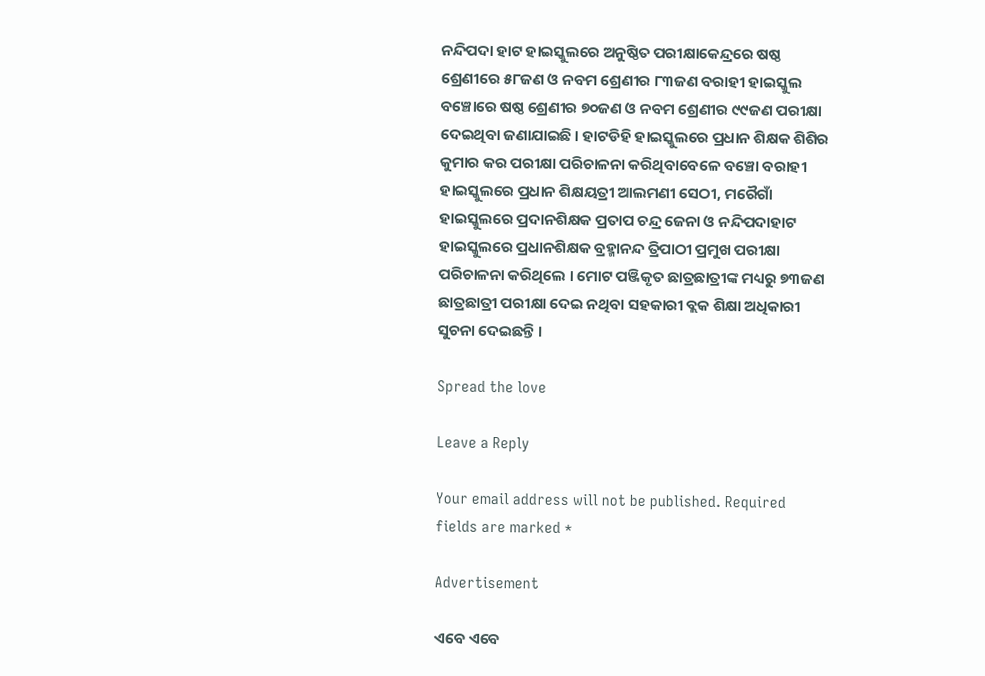ନନ୍ଦିପଦା ହାଟ ହାଇସ୍କୁଲରେ ଅନୁଷ୍ଠିତ ପରୀକ୍ଷାକେନ୍ଦ୍ରରେ ଷଷ୍ଠ ଶ୍ରେଣୀରେ ୫୮ଜଣ ଓ ନବମ ଶ୍ରେଣୀର ୮୩ଜଣ ବରାହୀ ହାଇସ୍କୁଲ ବଞ୍ଚୋରେ ଷଷ୍ଠ ଶ୍ରେଣୀର ୭୦ଜଣ ଓ ନବମ ଶ୍ରେଣୀର ୯୯ଜଣ ପରୀକ୍ଷା ଦେଇଥିବା ଜଣାଯାଇଛି । ହାଟଡିହି ହାଇସ୍କୁଲରେ ପ୍ରଧାନ ଶିକ୍ଷକ ଶିଶିର କୁମାର କର ପରୀକ୍ଷା ପରିଚାଳନା କରିଥିବାବେଳେ ବଞ୍ଚୋ ବରାହୀ ହାଇସ୍କୁଲରେ ପ୍ରଧାନ ଶିକ୍ଷୟତ୍ରୀ ଆଲମଣୀ ସେଠୀ, ମରୈଗାଁ ହାଇସ୍କୁଲରେ ପ୍ରଦାନଶିକ୍ଷକ ପ୍ରତାପ ଚନ୍ଦ୍ର ଜେନା ଓ ନନ୍ଦିପଦାହାଟ ହାଇସ୍କୁଲରେ ପ୍ରଧାନଶିକ୍ଷକ ବ୍ରହ୍ମାନନ୍ଦ ତ୍ରିପାଠୀ ପ୍ରମୁଖ ପରୀକ୍ଷା ପରିଚାଳନା କରିଥିଲେ । ମୋଟ ପଞ୍ଜିକୃତ ଛାତ୍ରଛାତ୍ରୀଙ୍କ ମଧ୍ୟରୁ ୭୩ଜଣ ଛାତ୍ରଛାତ୍ରୀ ପରୀକ୍ଷା ଦେଇ ନଥିବା ସହକାରୀ ବ୍ଲକ ଶିକ୍ଷା ଅଧିକାରୀ ସୁଚନା ଦେଇଛନ୍ତି ।

Spread the love

Leave a Reply

Your email address will not be published. Required fields are marked *

Advertisement

ଏବେ ଏବେ